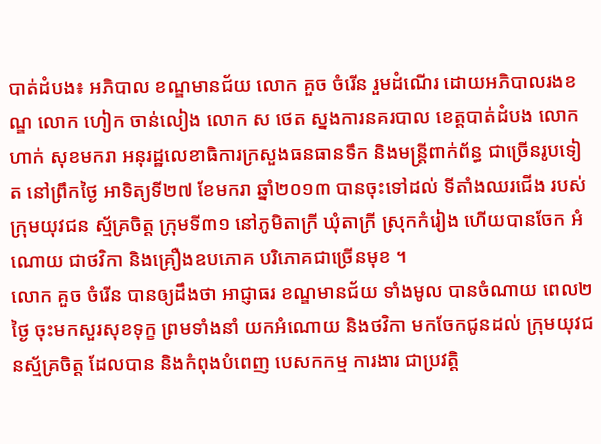បាត់ដំបង៖ អភិបាល ខណ្ឌមានជ័យ លោក គួច ចំរើន រួមដំណើរ ដោយអភិបាលរងខណ្ឌ លោក ហៀក ចាន់លៀង លោក ស ថេត ស្នងការនគរបាល ខេត្តបាត់ដំបង លោក ហាក់ សុខមករា អនុរដ្ឋលេខាធិការក្រសួងធនធានទឹក និងមន្រ្តីពាក់ព័ន្ធ ជាច្រើនរូបទៀត នៅព្រឹកថ្ងៃ អាទិត្យទី២៧ ខែមករា ឆ្នាំ២០១៣ បានចុះទៅដល់ ទីតាំងឈរជើង របស់ក្រុមយុវជន ស្ម័គ្រចិត្ត ក្រុមទី៣១ នៅភូមិតាក្រី ឃុំតាក្រី ស្រុកកំរៀង ហើយបានចែក អំណោយ ជាថវិកា និងគ្រឿងឧបភោគ បរិភោគជាច្រើនមុខ ។
លោក គួច ចំរើន បានឲ្យដឹងថា អាជ្ញាធរ ខណ្ឌមានជ័យ ទាំងមូល បានចំណាយ ពេល២ថ្ងៃ ចុះមកសួរសុខទុក្ខ ព្រមទាំងនាំ យកអំណោយ និងថវិកា មកចែកជូនដល់ ក្រុមយុវជនស្ម័គ្រចិត្ត ដែលបាន និងកំពុងបំពេញ បេសកកម្ម ការងារ ជាប្រវត្តិ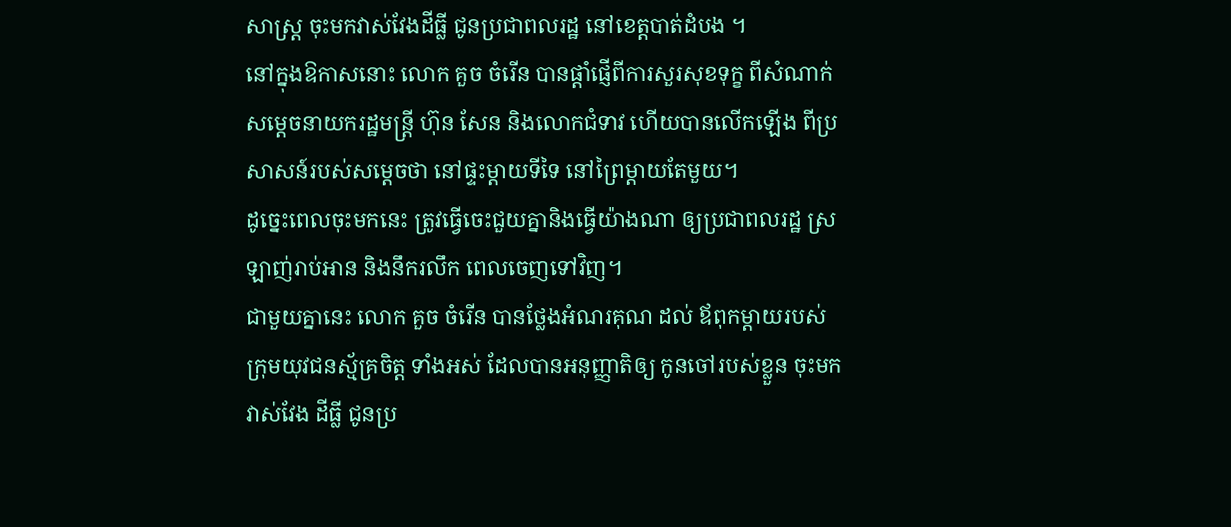សាស្រ្ត ចុះមកវាស់វែងដីធ្លី ជូនប្រជាពលរដ្ឋ នៅខេត្តបាត់ដំបង ។
នៅក្នុងឱកាសនោះ លោក គួច ចំរើន បានផ្តាំផ្ញើពីការសួរសុខទុក្ខ ពីសំណាក់ សម្តេចនាយករដ្ឋមន្រ្តី ហ៊ុន សែន និងលោកជំទាវ ហើយបានលើកឡើង ពីប្រសាសន៍របស់សម្តេចថា នៅផ្ទះម្តាយទីទៃ នៅព្រៃម្តាយតែមួយ។
ដូច្នេះពេលចុះមកនេះ ត្រូវធ្វើចេះជួយគ្នានិងធ្វើយ៉ាងណា ឲ្យប្រជាពលរដ្ឋ ស្រឡាញ់រាប់អាន និងនឹករលឹក ពេលចេញទៅវិញ។
ជាមួយគ្នានេះ លោក គួច ចំរើន បានថ្លែងអំណរគុណ ដល់ ឪពុកម្តាយរបស់ ក្រុមយុវជនស្ម័គ្រចិត្ត ទាំងអស់ ដែលបានអនុញ្ញាតិឲ្យ កូនចៅរបស់ខ្លួន ចុះមកវាស់វែង ដីធ្លី ជូនប្រ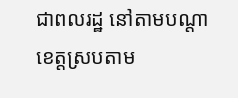ជាពលរដ្ឋ នៅតាមបណ្តា ខេត្តស្របតាម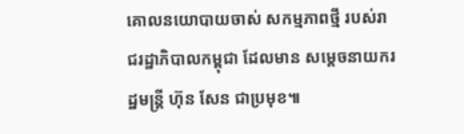គោលនយោបាយចាស់ សកម្មភាពថ្មី របស់រាជរដ្ឋាភិបាលកម្ពុជា ដែលមាន សម្តេចនាយករដ្ឋមន្រ្តី ហ៊ុន សែន ជាប្រមុខ៕